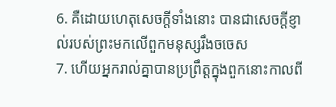6. គឺដោយហេតុសេចក្តីទាំងនោះ បានជាសេចក្តីខ្ញាល់របស់ព្រះមកលើពួកមនុស្សរឹងចចេស
7. ហើយអ្នករាល់គ្នាបានប្រព្រឹត្តក្នុងពួកនោះកាលពី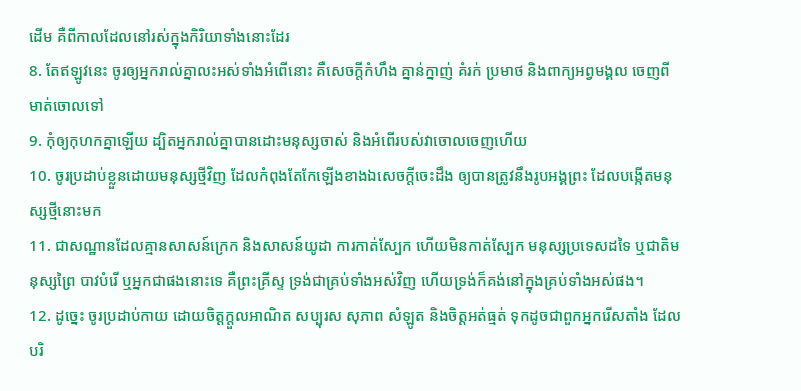ដើម គឺពីកាលដែលនៅរស់ក្នុងកិរិយាទាំងនោះដែរ
8. តែឥឡូវនេះ ចូរឲ្យអ្នករាល់គ្នាលះអស់ទាំងអំពើនោះ គឺសេចក្តីកំហឹង គ្នាន់ក្នាញ់ គំរក់ ប្រមាថ និងពាក្យអព្វមង្គល ចេញពីមាត់ចោលទៅ
9. កុំឲ្យកុហកគ្នាឡើយ ដ្បិតអ្នករាល់គ្នាបានដោះមនុស្សចាស់ និងអំពើរបស់វាចោលចេញហើយ
10. ចូរប្រដាប់ខ្លួនដោយមនុស្សថ្មីវិញ ដែលកំពុងតែកែឡើងខាងឯសេចក្តីចេះដឹង ឲ្យបានត្រូវនឹងរូបអង្គព្រះ ដែលបង្កើតមនុស្សថ្មីនោះមក
11. ជាសណ្ឋានដែលគ្មានសាសន៍ក្រេក និងសាសន៍យូដា ការកាត់ស្បែក ហើយមិនកាត់ស្បែក មនុស្សប្រទេសដទៃ ឬជាតិមនុស្សព្រៃ បាវបំរើ ឬអ្នកជាផងនោះទេ គឺព្រះគ្រីស្ទ ទ្រង់ជាគ្រប់ទាំងអស់វិញ ហើយទ្រង់ក៏គង់នៅក្នុងគ្រប់ទាំងអស់ផង។
12. ដូច្នេះ ចូរប្រដាប់កាយ ដោយចិត្តក្តួលអាណិត សប្បុរស សុភាព សំឡូត និងចិត្តអត់ធ្មត់ ទុកដូចជាពួកអ្នករើសតាំង ដែលបរិ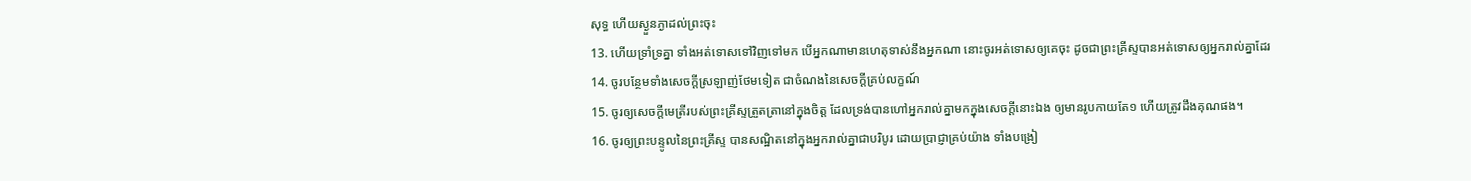សុទ្ធ ហើយស្ងួនភ្ងាដល់ព្រះចុះ
13. ហើយទ្រាំទ្រគ្នា ទាំងអត់ទោសទៅវិញទៅមក បើអ្នកណាមានហេតុទាស់នឹងអ្នកណា នោះចូរអត់ទោសឲ្យគេចុះ ដូចជាព្រះគ្រីស្ទបានអត់ទោសឲ្យអ្នករាល់គ្នាដែរ
14. ចូរបន្ថែមទាំងសេចក្តីស្រឡាញ់ថែមទៀត ជាចំណងនៃសេចក្តីគ្រប់លក្ខណ៍
15. ចូរឲ្យសេចក្តីមេត្រីរបស់ព្រះគ្រីស្ទត្រួតត្រានៅក្នុងចិត្ត ដែលទ្រង់បានហៅអ្នករាល់គ្នាមកក្នុងសេចក្តីនោះឯង ឲ្យមានរូបកាយតែ១ ហើយត្រូវដឹងគុណផង។
16. ចូរឲ្យព្រះបន្ទូលនៃព្រះគ្រីស្ទ បានសណ្ឋិតនៅក្នុងអ្នករាល់គ្នាជាបរិបូរ ដោយប្រាជ្ញាគ្រប់យ៉ាង ទាំងបង្រៀ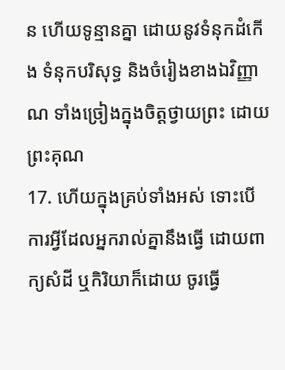ន ហើយទូន្មានគ្នា ដោយនូវទំនុកដំកើង ទំនុកបរិសុទ្ធ និងចំរៀងខាងឯវិញ្ញាណ ទាំងច្រៀងក្នុងចិត្តថ្វាយព្រះ ដោយព្រះគុណ
17. ហើយក្នុងគ្រប់ទាំងអស់ ទោះបើការអ្វីដែលអ្នករាល់គ្នានឹងធ្វើ ដោយពាក្យសំដី ឬកិរិយាក៏ដោយ ចូរធ្វើ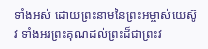ទាំងអស់ ដោយព្រះនាមនៃព្រះអម្ចាស់យេស៊ូវ ទាំងអរព្រះគុណដល់ព្រះដ៏ជាព្រះវ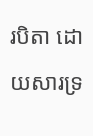របិតា ដោយសារទ្រ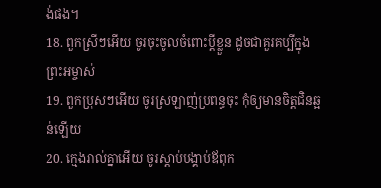ង់ផង។
18. ពួកស្រីៗអើយ ចូរចុះចូលចំពោះប្ដីខ្លួន ដូចជាគួរគប្បីក្នុងព្រះអម្ចាស់
19. ពួកប្រុសៗអើយ ចូរស្រឡាញ់ប្រពន្ធចុះ កុំឲ្យមានចិត្តជិនឆ្អន់ឡើយ
20. ក្មេងរាល់គ្នាអើយ ចូរស្តាប់បង្គាប់ឪពុក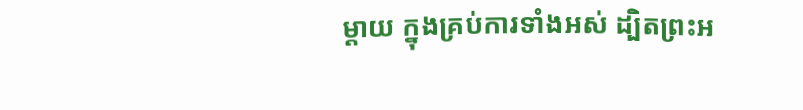ម្តាយ ក្នុងគ្រប់ការទាំងអស់ ដ្បិតព្រះអ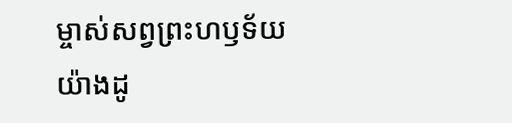ម្ចាស់សព្វព្រះហឫទ័យយ៉ាងដូ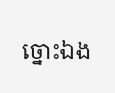ច្នោះឯង